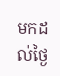មកដល់ថ្ងៃ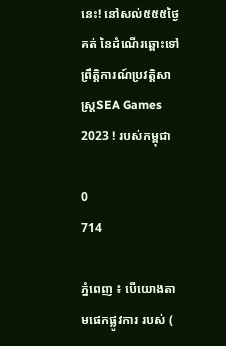នេះ! នៅសល់៥៥៥ថ្ងៃគត់ នៃដំណើរឆ្ពោះទៅព្រឹត្តិការណ៍ប្រវត្តិសាស្ដ្រSEA Games 2023 ! របស់កម្ពុជា

0
714

ភ្នំពេញ ៖ បើយោងតាមផេកផ្លូវការ របស់ (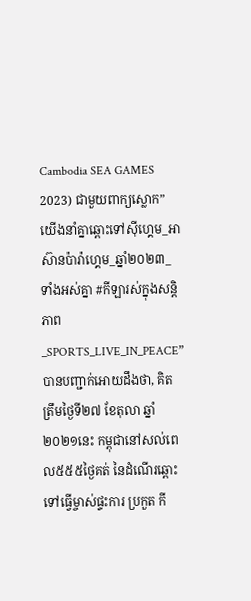Cambodia SEA GAMES 2023) ជាមួយពាក្យស្លោក” យើងនាំគ្នាឆ្ពោះទៅស៊ីហ្គេម_អាស៊ានប៉ារ៉ាហ្គេម_ឆ្នាំ២០២៣_ទាំងអស់គ្នា #កីឡារស់ក្នុងសន្ដិភាព_SPORTS_LIVE_IN_PEACE” បានបញ្ជាក់អោយដឹងថា, គិតត្រឹមថ្ងៃទី២៧ ខែតុលា ឆ្នាំ២០២១នេះ កម្ពុជានៅសល់ពេល៥៥៥ថ្ងៃគត់ នៃដំណើរឆ្ពោះទៅធ្វើម្ចាស់ផ្ទះការ ប្រកួត កី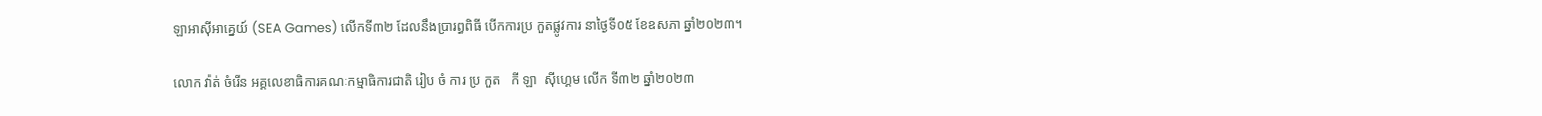ឡាអាស៊ីអាគ្នេយ៍ (SEA Games) លើកទី៣២ ដែលនឹងប្រារព្ធពិធី បើកការប្រ កួតផ្លូវការ នាថ្ងៃទី០៥ ខែឧសភា ឆ្នាំ២០២៣។

លោក វ៉ាត់ ចំរើន អគ្គលេខាធិការគណៈកម្មាធិការជាតិ រៀប ចំ ការ ប្រ កួត   កី ឡា  ស៊ីហ្គេម លើក ទី៣២ ឆ្នាំ២០២៣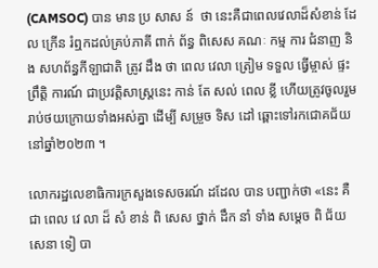(CAMSOC) បាន មាន ប្រ សាស ន៍  ថា នេះគឺជាពេលវេលាដ៏សំខាន់ ដែល ក្រើន រំឮកដល់គ្រប់ភាគី ពាក់ ព័ន្ធ ពិសេស គណៈ កម្ម ការ ជំនាញ និង សហព័ន្ធកីឡាជាតិ ត្រូវ ដឹង ថា ពេល វេលា ត្រៀម ទទួល ធ្វើម្ចាស់ ផ្ទះ ព្រឹត្តិ ការណ៍ ជាប្រវត្តិសាស្ដ្រនេះ កាន់ តែ សល់ ពេល ខ្លី ហើយត្រូវចូលរួមរាប់ថយក្រោយទាំងអស់គ្នា ដើម្បី សម្រួច ទិស ដៅ ឆ្ពោះទៅរកជោគជ័យ នៅឆ្នាំ២០២៣ ។

លោករដ្ឋលេខាធិការក្រសួងទេសចរណ៍ ដដែល បាន បញ្ជាក់ថា «នេះ គឺ  ជា ពេល វេ លា ដ៏ សំ ខាន់ ពិ សេស ថ្នាក់ ដឹក នាំ ទាំង សម្ដេច ពិ ជ័យ សេនា ទៀ បា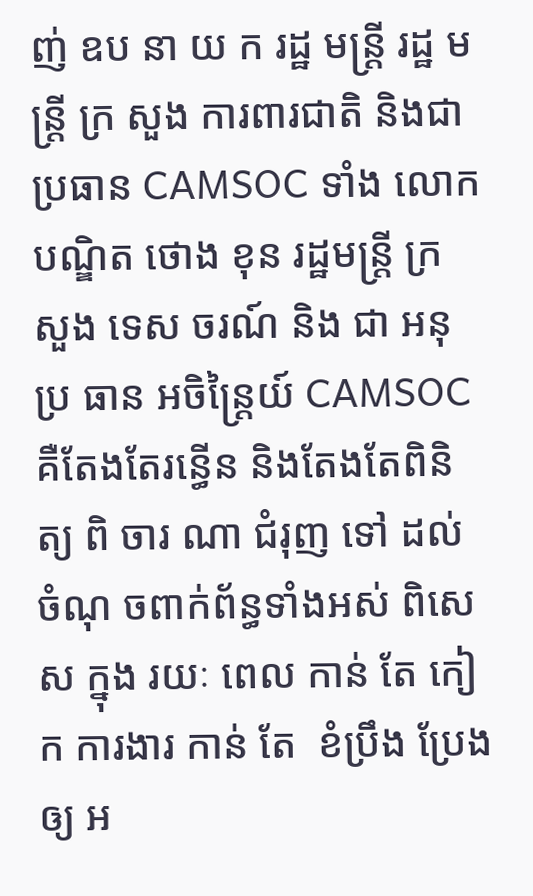ញ់ ឧប នា យ ក រដ្ឋ មន្ដ្រី រដ្ឋ មន្ដ្រី ក្រ សួង ការពារជាតិ និងជាប្រធាន CAMSOC ទាំង លោកបណ្ឌិត ថោង ខុន រដ្ឋមន្ដ្រី ក្រ សួង ទេស ចរណ៍ និង ជា អនុ ប្រ ធាន អចិន្ដ្រៃយ៍ CAMSOC គឺតែងតែរន្ធើន និងតែងតែពិនិត្យ ពិ ចារ ណា ជំរុញ ទៅ ដល់ ចំណុ ចពាក់ព័ន្ធទាំងអស់ ពិសេស ក្នុង រយៈ ពេល កាន់ តែ កៀក ការងារ កាន់ តែ  ខំប្រឹង ប្រែងឲ្យ អ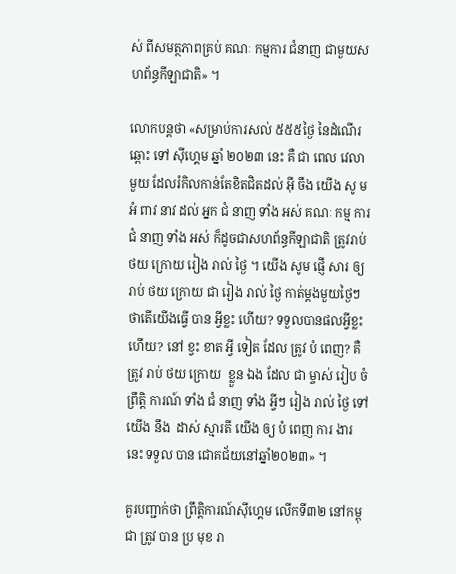ស់ ពីសមត្ថភាពគ្រប់ គណៈ កម្មការ ជំនាញ ជាមួយសហព័ន្ធកីឡាជាតិ» ។

លោកបន្ដថា «សម្រាប់ការសល់ ៥៥៥ថ្ងៃ នៃដំណើរ ឆ្ពោះ ទៅ ស៊ីហ្គេម ឆ្នាំ ២០២៣ នេះ គឺ ជា ពេល វេលា មួយ ដែលរំកិលកាន់តែខិតជិតដល់ អ៊ី ចឹង យើង សូ មអំ ពាវ នាវ ដល់ អ្នក ជំ នាញ ទាំង អស់ គណៈ កម្ម ការ ជំ នាញ ទាំង អស់ ក៏ដូចជាសហព័ន្ធកីឡាជាតិ ត្រូវរាប់ថយ ក្រោយ រៀង រាល់ ថ្ងៃ ។ យើង សូម ផ្ញើ សារ ឲ្យ រាប់ ថយ ក្រោយ ជា រៀង រាល់ ថ្ងៃ កាត់ម្ដងមួយថ្ងៃៗ ថាតើយើងធ្វើ បាន អ្វីខ្លះ ហើយ? ទទួលបានផលអ្វីខ្លះហើយ? នៅ ខ្វះ ខាត អ្វី ទៀត ដែល ត្រូវ បំ ពេញ? គឺ ត្រូវ រាប់ ថយ ក្រោយ  ខ្លួន ឯង ដែល ជា ម្ចាស់ រៀប ចំ ព្រឹត្តិ ការណ៍ ទាំង ជំ នាញ ទាំង អ្វីៗ រៀង រាល់ ថ្ងៃ ទៅ យើង នឹង  ដាស់ ស្មារតី យើង ឲ្យ បំ ពេញ ការ ងារ នេះ ទទួល បាន ជោគជ័យនៅឆ្នាំ២០២៣» ។

គួរបញ្ជាក់ថា ព្រឹត្តិការណ៍ស៊ីហ្គេម លើកទី៣២ នៅកម្ពុជា ត្រូវ បាន ប្រ មុខ រា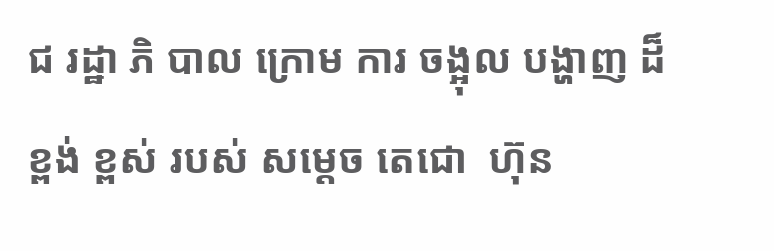ជ រដ្ឋា ភិ បាល ក្រោម ការ ចង្អុល បង្ហាញ ដ៏  ខ្ពង់ ខ្ពស់ របស់ សម្ដេច តេជោ  ហ៊ុន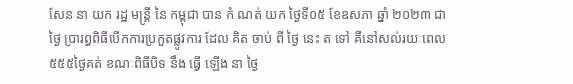សែន នា យក រដ្ឋ មន្ដ្រី នៃ កម្ពុជា បាន កំ ណត់ យក ថ្ងៃទី០៥ ខែឧសភា ឆ្នាំ ២០២៣ ជា ថ្ងៃ ប្រារព្ធពិធីបើកការប្រកួតផ្លូវការ ដែល គិត ចាប់ ពី ថ្ងៃ នេះ ត ទៅ គឺនៅសល់រយៈពេល ៥៥៥ថ្ងៃគត់ ខណៈពិធីបិទ នឹង ធ្វើ ឡើង នា ថ្ងៃ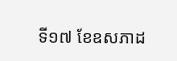ទី១៧ ខែឧសភាដ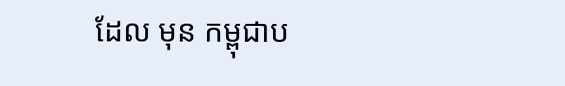ដែល មុន កម្ពុជាប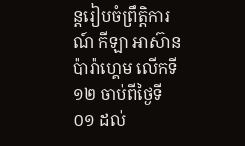ន្ដរៀបចំព្រឹត្តិការណ៍ កីឡា អាស៊ាន ប៉ារ៉ាហ្គេម លើកទី១២ ចាប់ពីថ្ងៃទី០១ ដល់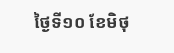ថ្ងៃទី១០ ខែមិថុ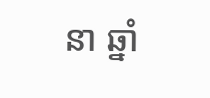នា ឆ្នាំ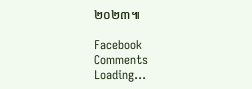២០២៣៕

Facebook Comments
Loading...